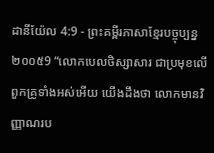ដានីយ៉ែល 4:9 - ព្រះគម្ពីរភាសាខ្មែរបច្ចុប្បន្ន ២០០៥9 “លោកបេលថិស្សាសារ ជាប្រមុខលើពួកគ្រូទាំងអស់អើយ យើងដឹងថា លោកមានវិញ្ញាណរប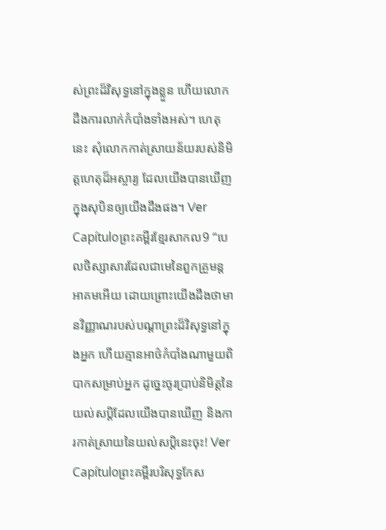ស់ព្រះដ៏វិសុទ្ធនៅក្នុងខ្លួន ហើយលោកដឹងការលាក់កំបាំងទាំងអស់។ ហេតុនេះ សុំលោកកាត់ស្រាយន័យរបស់និមិត្តហេតុដ៏អស្ចារ្យ ដែលយើងបានឃើញក្នុងសុបិនឲ្យយើងដឹងផង។ Ver Capítuloព្រះគម្ពីរខ្មែរសាកល9 “បេលថិស្សាសារដែលជាមេនៃពួកគ្រូមន្តអាគមអើយ ដោយព្រោះយើងដឹងថាមានវិញ្ញាណរបស់បណ្ដាព្រះដ៏វិសុទ្ធនៅក្នុងអ្នក ហើយគ្មានអាថ៌កំបាំងណាមួយពិបាកសម្រាប់អ្នក ដូច្នេះចូរប្រាប់និមិត្តនៃយល់សប្តិដែលយើងបានឃើញ និងការកាត់ស្រាយនៃយល់សប្តិនេះចុះ! Ver Capítuloព្រះគម្ពីរបរិសុទ្ធកែស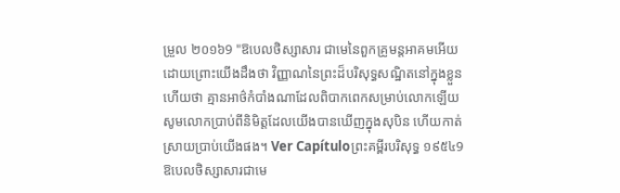ម្រួល ២០១៦9 "ឱបេលថិស្សាសារ ជាមេនៃពួកគ្រូមន្តអាគមអើយ ដោយព្រោះយើងដឹងថា វិញ្ញាណនៃព្រះដ៏បរិសុទ្ធសណ្ឋិតនៅក្នុងខ្លួន ហើយថា គ្មានអាថ៌កំបាំងណាដែលពិបាកពេកសម្រាប់លោកឡើយ សូមលោកប្រាប់ពីនិមិត្តដែលយើងបានឃើញក្នុងសុបិន ហើយកាត់ស្រាយប្រាប់យើងផង។ Ver Capítuloព្រះគម្ពីរបរិសុទ្ធ ១៩៥៤9 ឱបេលថិស្សាសារជាមេ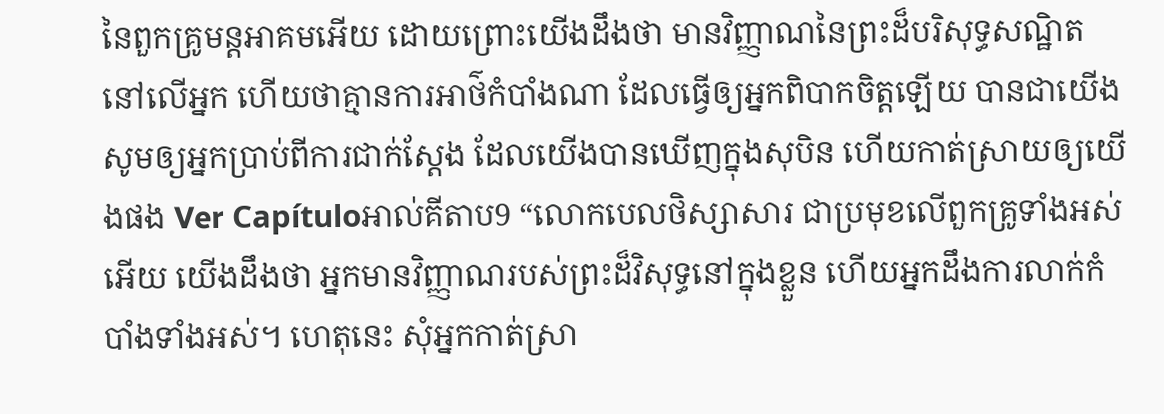នៃពួកគ្រូមន្តអាគមអើយ ដោយព្រោះយើងដឹងថា មានវិញ្ញាណនៃព្រះដ៏បរិសុទ្ធសណ្ឋិតនៅលើអ្នក ហើយថាគ្មានការអាថ៌កំបាំងណា ដែលធ្វើឲ្យអ្នកពិបាកចិត្តឡើយ បានជាយើងសូមឲ្យអ្នកប្រាប់ពីការជាក់ស្តែង ដែលយើងបានឃើញក្នុងសុបិន ហើយកាត់ស្រាយឲ្យយើងផង Ver Capítuloអាល់គីតាប9 “លោកបេលថិស្សាសារ ជាប្រមុខលើពួកគ្រូទាំងអស់អើយ យើងដឹងថា អ្នកមានវិញ្ញាណរបស់ព្រះដ៏វិសុទ្ធនៅក្នុងខ្លួន ហើយអ្នកដឹងការលាក់កំបាំងទាំងអស់។ ហេតុនេះ សុំអ្នកកាត់ស្រា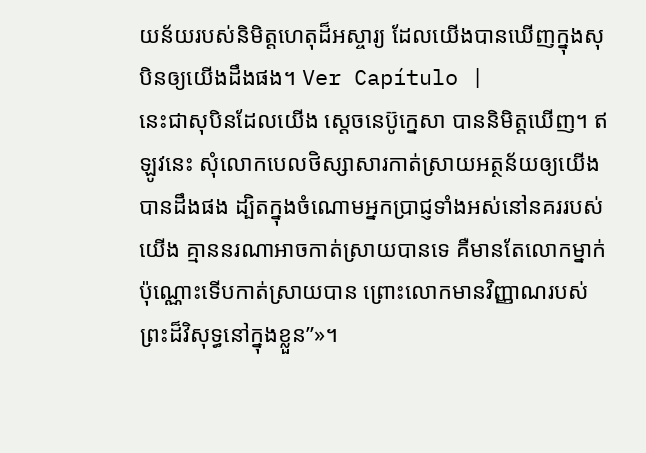យន័យរបស់និមិត្តហេតុដ៏អស្ចារ្យ ដែលយើងបានឃើញក្នុងសុបិនឲ្យយើងដឹងផង។ Ver Capítulo |
នេះជាសុបិនដែលយើង ស្ដេចនេប៊ូក្នេសា បាននិមិត្តឃើញ។ ឥឡូវនេះ សុំលោកបេលថិស្សាសារកាត់ស្រាយអត្ថន័យឲ្យយើងបានដឹងផង ដ្បិតក្នុងចំណោមអ្នកប្រាជ្ញទាំងអស់នៅនគររបស់យើង គ្មាននរណាអាចកាត់ស្រាយបានទេ គឺមានតែលោកម្នាក់ប៉ុណ្ណោះទើបកាត់ស្រាយបាន ព្រោះលោកមានវិញ្ញាណរបស់ព្រះដ៏វិសុទ្ធនៅក្នុងខ្លួន”»។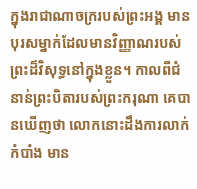ក្នុងរាជាណាចក្ររបស់ព្រះអង្គ មានបុរសម្នាក់ដែលមានវិញ្ញាណរបស់ព្រះដ៏វិសុទ្ធនៅក្នុងខ្លួន។ កាលពីជំនាន់ព្រះបិតារបស់ព្រះករុណា គេបានឃើញថា លោកនោះដឹងការលាក់កំបាំង មាន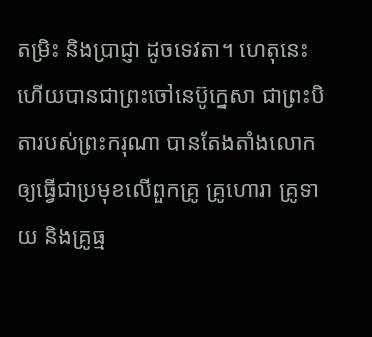តម្រិះ និងប្រាជ្ញា ដូចទេវតា។ ហេតុនេះហើយបានជាព្រះចៅនេប៊ូក្នេសា ជាព្រះបិតារបស់ព្រះករុណា បានតែងតាំងលោកឲ្យធ្វើជាប្រមុខលើពួកគ្រូ គ្រូហោរា គ្រូទាយ និងគ្រូធ្ម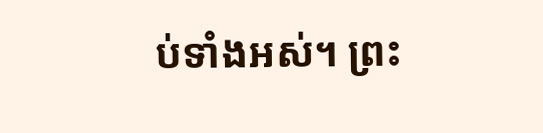ប់ទាំងអស់។ ព្រះ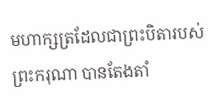មហាក្សត្រដែលជាព្រះបិតារបស់ព្រះករុណា បានតែងតាំ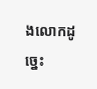ងលោកដូច្នេះ